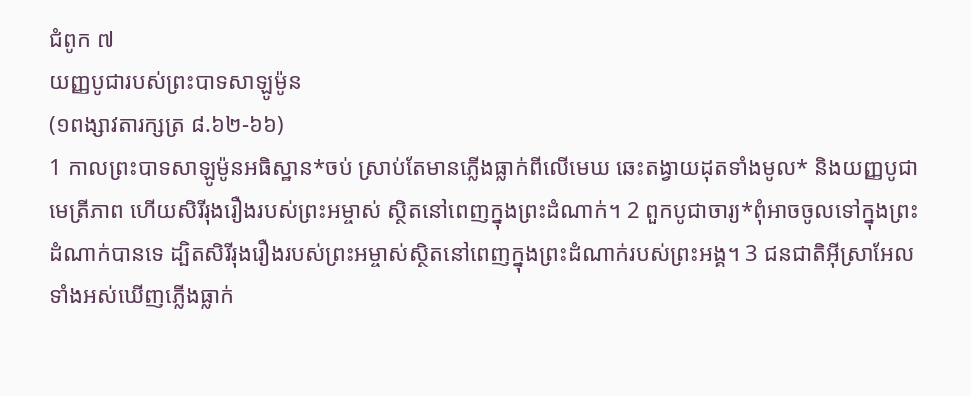ជំពូក ៧
យញ្ញបូជារបស់ព្រះបាទសាឡូម៉ូន
(១ពង្សាវតារក្សត្រ ៨.៦២-៦៦)
1 កាលព្រះបាទសាឡូម៉ូនអធិស្ឋាន*ចប់ ស្រាប់តែមានភ្លើងធ្លាក់ពីលើមេឃ ឆេះតង្វាយដុតទាំងមូល* និងយញ្ញបូជាមេត្រីភាព ហើយសិរីរុងរឿងរបស់ព្រះអម្ចាស់ ស្ថិតនៅពេញក្នុងព្រះដំណាក់។ 2 ពួកបូជាចារ្យ*ពុំអាចចូលទៅក្នុងព្រះដំណាក់បានទេ ដ្បិតសិរីរុងរឿងរបស់ព្រះអម្ចាស់ស្ថិតនៅពេញក្នុងព្រះដំណាក់របស់ព្រះអង្គ។ 3 ជនជាតិអ៊ីស្រាអែលទាំងអស់ឃើញភ្លើងធ្លាក់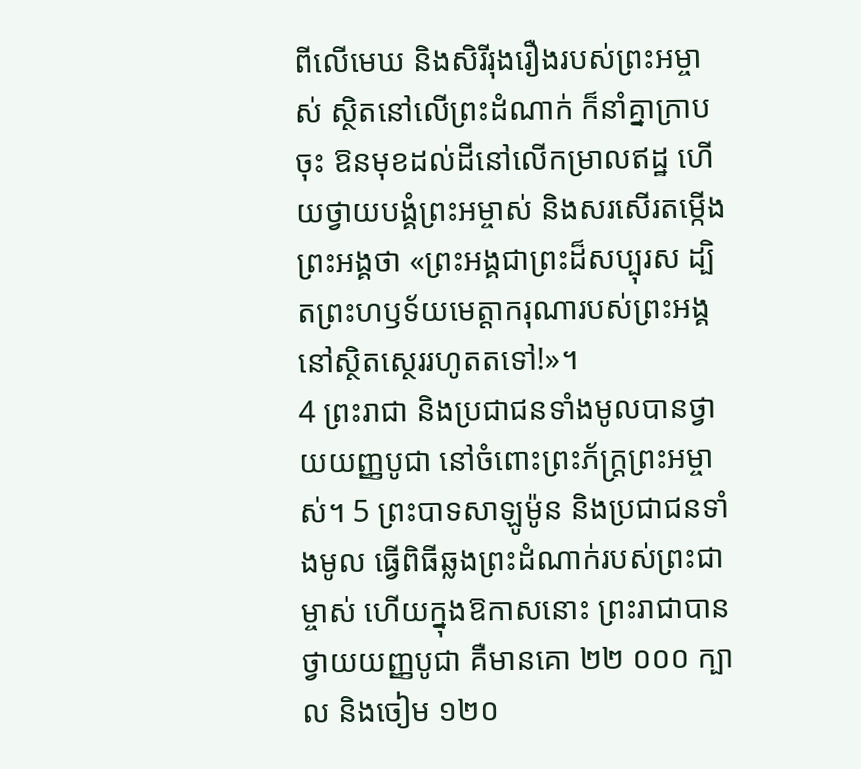ពីលើមេឃ និងសិរីរុងរឿងរបស់ព្រះអម្ចាស់ ស្ថិតនៅលើព្រះដំណាក់ ក៏នាំគ្នាក្រាបចុះ ឱនមុខដល់ដីនៅលើកម្រាលឥដ្ឋ ហើយថ្វាយបង្គំព្រះអម្ចាស់ និងសរសើរតម្កើងព្រះអង្គថា «ព្រះអង្គជាព្រះដ៏សប្បុរស ដ្បិតព្រះហឫទ័យមេត្តាករុណារបស់ព្រះអង្គ នៅស្ថិតស្ថេររហូតតទៅ!»។
4 ព្រះរាជា និងប្រជាជនទាំងមូលបានថ្វាយយញ្ញបូជា នៅចំពោះព្រះភ័ក្ត្រព្រះអម្ចាស់។ 5 ព្រះបាទសាឡូម៉ូន និងប្រជាជនទាំងមូល ធ្វើពិធីឆ្លងព្រះដំណាក់របស់ព្រះជាម្ចាស់ ហើយក្នុងឱកាសនោះ ព្រះរាជាបានថ្វាយយញ្ញបូជា គឺមានគោ ២២ ០០០ ក្បាល និងចៀម ១២០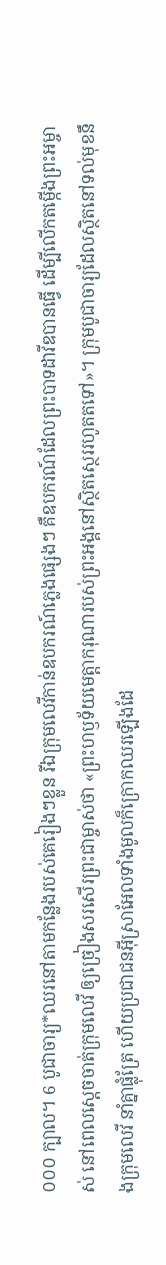០០០ ក្បាល។ 6 បូជាចារ្យ*ឈរនៅតាមកន្លែងរបស់គេរៀងៗខ្លួន រីឯក្រុមលេវីកាន់ឧបករណ៍ភ្លេងផ្សេងៗ គឺឧបករណ៍ដែលព្រះបាទដាវីឌបានធ្វើ ដើម្បីលើកតម្កើងព្រះអម្ចាស់ នៅពេលស្តេចចាត់ក្រុមលេវី ឲ្យច្រៀងសរសើរព្រះជាម្ចាស់ថា «ព្រះហឫទ័យមេត្តាករុណារបស់ព្រះអង្គនៅស្ថិតស្ថេររហូតតទៅ»។ ក្រុមបូជាចារ្យដែលស្ថិតនៅទល់មុខនឹងក្រុមលេវី នាំគ្នាផ្លុំត្រែ ហើយប្រជាជនអ៊ីស្រាអែលទាំងមូលក៏ក្រោកឈរឡើងដែ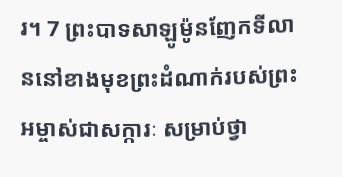រ។ 7 ព្រះបាទសាឡូម៉ូនញែកទីលាននៅខាងមុខព្រះដំណាក់របស់ព្រះអម្ចាស់ជាសក្ការៈ សម្រាប់ថ្វា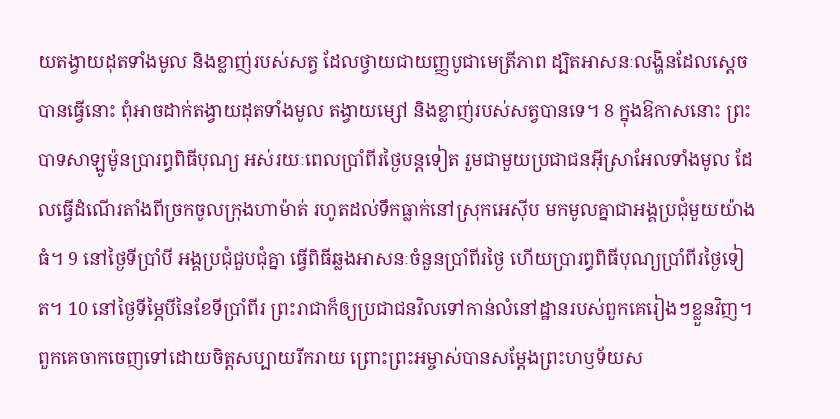យតង្វាយដុតទាំងមូល និងខ្លាញ់របស់សត្វ ដែលថ្វាយជាយញ្ញបូជាមេត្រីភាព ដ្បិតអាសនៈលង្ហិនដែលស្តេចបានធ្វើនោះ ពុំអាចដាក់តង្វាយដុតទាំងមូល តង្វាយម្សៅ និងខ្លាញ់របស់សត្វបានទេ។ 8 ក្នុងឱកាសនោះ ព្រះបាទសាឡូម៉ូនប្រារព្ធពិធីបុណ្យ អស់រយៈពេលប្រាំពីរថ្ងៃបន្តទៀត រួមជាមួយប្រជាជនអ៊ីស្រាអែលទាំងមូល ដែលធ្វើដំណើរតាំងពីច្រកចូលក្រុងហាម៉ាត់ រហូតដល់ទឹកធ្លាក់នៅស្រុកអេស៊ីប មកមូលគ្នាជាអង្គប្រជុំមួយយ៉ាងធំ។ 9 នៅថ្ងៃទីប្រាំបី អង្គប្រជុំជួបជុំគ្នា ធ្វើពិធីឆ្លងអាសនៈចំនួនប្រាំពីរថ្ងៃ ហើយប្រារព្ធពិធីបុណ្យប្រាំពីរថ្ងៃទៀត។ 10 នៅថ្ងៃទីម្ភៃបីនៃខែទីប្រាំពីរ ព្រះរាជាក៏ឲ្យប្រជាជនវិលទៅកាន់លំនៅដ្ឋានរបស់ពួកគេរៀងៗខ្លួនវិញ។ ពួកគេចាកចេញទៅដោយចិត្តសប្បាយរីករាយ ព្រោះព្រះអម្ចាស់បានសម្ដែងព្រះហឫទ័យស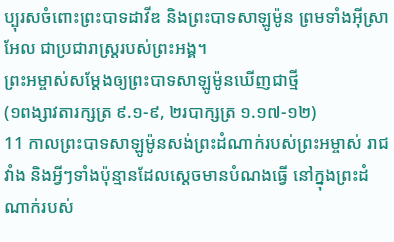ប្បុរសចំពោះព្រះបាទដាវីឌ និងព្រះបាទសាឡូម៉ូន ព្រមទាំងអ៊ីស្រាអែល ជាប្រជារាស្ដ្ររបស់ព្រះអង្គ។
ព្រះអម្ចាស់សម្ដែងឲ្យព្រះបាទសាឡូម៉ូនឃើញជាថ្មី
(១ពង្សាវតារក្សត្រ ៩.១-៩, ២របាក្សត្រ ១.១៧-១២)
11 កាលព្រះបាទសាឡូម៉ូនសង់ព្រះដំណាក់របស់ព្រះអម្ចាស់ រាជវាំង និងអ្វីៗទាំងប៉ុន្មានដែលស្តេចមានបំណងធ្វើ នៅក្នុងព្រះដំណាក់របស់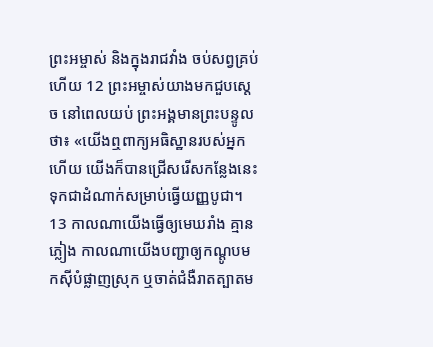ព្រះអម្ចាស់ និងក្នុងរាជវាំង ចប់សព្វគ្រប់ហើយ 12 ព្រះអម្ចាស់យាងមកជួបស្តេច នៅពេលយប់ ព្រះអង្គមានព្រះបន្ទូលថា៖ «យើងឮពាក្យអធិស្ឋានរបស់អ្នកហើយ យើងក៏បានជ្រើសរើសកន្លែងនេះ ទុកជាដំណាក់សម្រាប់ធ្វើយញ្ញបូជា។ 13 កាលណាយើងធ្វើឲ្យមេឃរាំង គ្មានភ្លៀង កាលណាយើងបញ្ជាឲ្យកណ្ដូបមកស៊ីបំផ្លាញស្រុក ឬចាត់ជំងឺរាតត្បាតម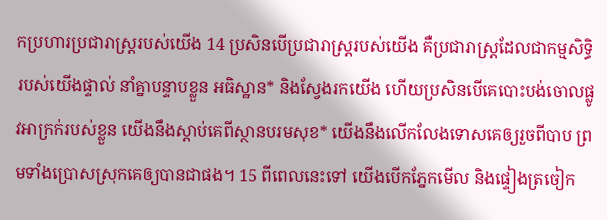កប្រហារប្រជារាស្ដ្ររបស់យើង 14 ប្រសិនបើប្រជារាស្ដ្ររបស់យើង គឺប្រជារាស្ដ្រដែលជាកម្មសិទ្ធិរបស់យើងផ្ទាល់ នាំគ្នាបន្ទាបខ្លួន អធិស្ឋាន* និងស្វែងរកយើង ហើយប្រសិនបើគេបោះបង់ចោលផ្លូវអាក្រក់របស់ខ្លួន យើងនឹងស្ដាប់គេពីស្ថានបរមសុខ* យើងនឹងលើកលែងទោសគេឲ្យរួចពីបាប ព្រមទាំងប្រោសស្រុកគេឲ្យបានជាផង។ 15 ពីពេលនេះទៅ យើងបើកភ្នែកមើល និងផ្ទៀងត្រចៀក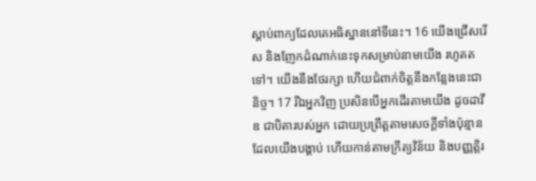ស្ដាប់ពាក្យដែលគេអធិស្ឋាននៅទីនេះ។ 16 យើងជ្រើសរើស និងញែកដំណាក់នេះទុកសម្រាប់នាមយើង រហូតតទៅ។ យើងនឹងថែរក្សា ហើយជំពាក់ចិត្តនឹងកន្លែងនេះជានិច្ច។ 17 រីឯអ្នកវិញ ប្រសិនបើអ្នកដើរតាមយើង ដូចដាវីឌ ជាបិតារបស់អ្នក ដោយប្រព្រឹត្តតាមសេចក្ដីទាំងប៉ុន្មាន ដែលយើងបង្គាប់ ហើយកាន់តាមក្រឹត្យវិន័យ និងបញ្ញត្តិរ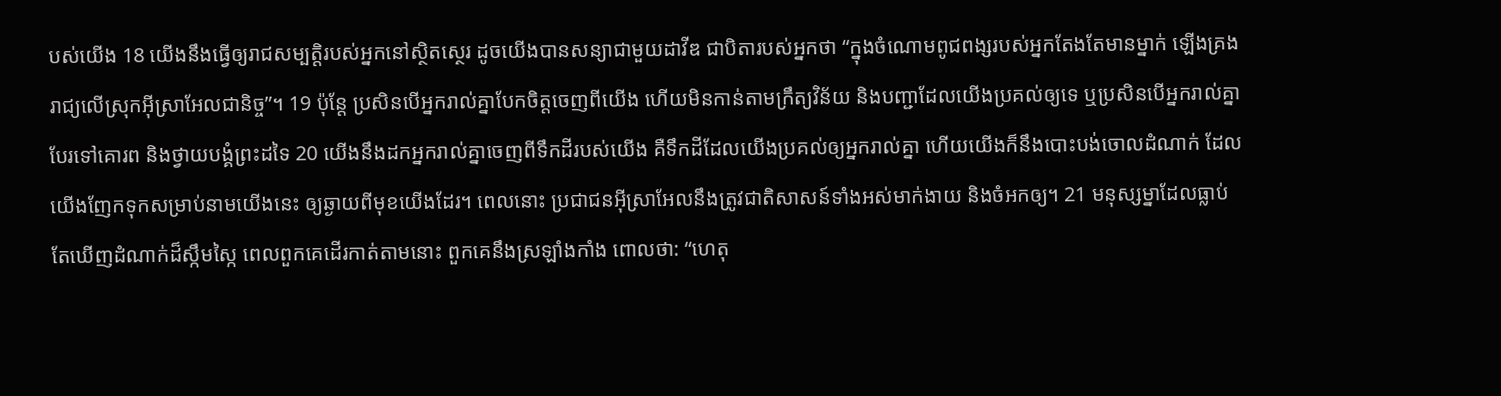បស់យើង 18 យើងនឹងធ្វើឲ្យរាជសម្បត្តិរបស់អ្នកនៅស្ថិតស្ថេរ ដូចយើងបានសន្យាជាមួយដាវីឌ ជាបិតារបស់អ្នកថា “ក្នុងចំណោមពូជពង្សរបស់អ្នកតែងតែមានម្នាក់ ឡើងគ្រងរាជ្យលើស្រុកអ៊ីស្រាអែលជានិច្ច”។ 19 ប៉ុន្តែ ប្រសិនបើអ្នករាល់គ្នាបែកចិត្តចេញពីយើង ហើយមិនកាន់តាមក្រឹត្យវិន័យ និងបញ្ជាដែលយើងប្រគល់ឲ្យទេ ឬប្រសិនបើអ្នករាល់គ្នាបែរទៅគោរព និងថ្វាយបង្គំព្រះដទៃ 20 យើងនឹងដកអ្នករាល់គ្នាចេញពីទឹកដីរបស់យើង គឺទឹកដីដែលយើងប្រគល់ឲ្យអ្នករាល់គ្នា ហើយយើងក៏នឹងបោះបង់ចោលដំណាក់ ដែលយើងញែកទុកសម្រាប់នាមយើងនេះ ឲ្យឆ្ងាយពីមុខយើងដែរ។ ពេលនោះ ប្រជាជនអ៊ីស្រាអែលនឹងត្រូវជាតិសាសន៍ទាំងអស់មាក់ងាយ និងចំអកឲ្យ។ 21 មនុស្សម្នាដែលធ្លាប់តែឃើញដំណាក់ដ៏ស្កឹមស្កៃ ពេលពួកគេដើរកាត់តាមនោះ ពួកគេនឹងស្រឡាំងកាំង ពោលថា: “ហេតុ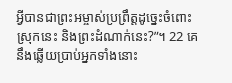អ្វីបានជាព្រះអម្ចាស់ប្រព្រឹត្តដូច្នេះចំពោះស្រុកនេះ និងព្រះដំណាក់នេះ?”។ 22 គេនឹងឆ្លើយប្រាប់អ្នកទាំងនោះ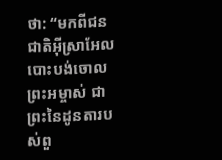ថា: “មកពីជនជាតិអ៊ីស្រាអែលបោះបង់ចោលព្រះអម្ចាស់ ជាព្រះនៃដូនតារបស់ពួ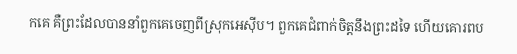កគេ គឺព្រះដែលបាននាំពួកគេចេញពីស្រុកអេស៊ីប។ ពួកគេជំពាក់ចិត្តនឹងព្រះដទៃ ហើយគោរពប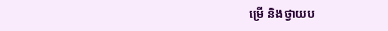ម្រើ និងថ្វាយប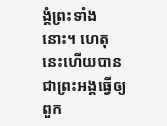ង្គំព្រះទាំងនោះ។ ហេតុនេះហើយបានជាព្រះអង្គធ្វើឲ្យពួក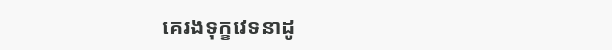គេរងទុក្ខវេទនាដូ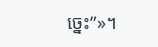ច្នេះ”»។